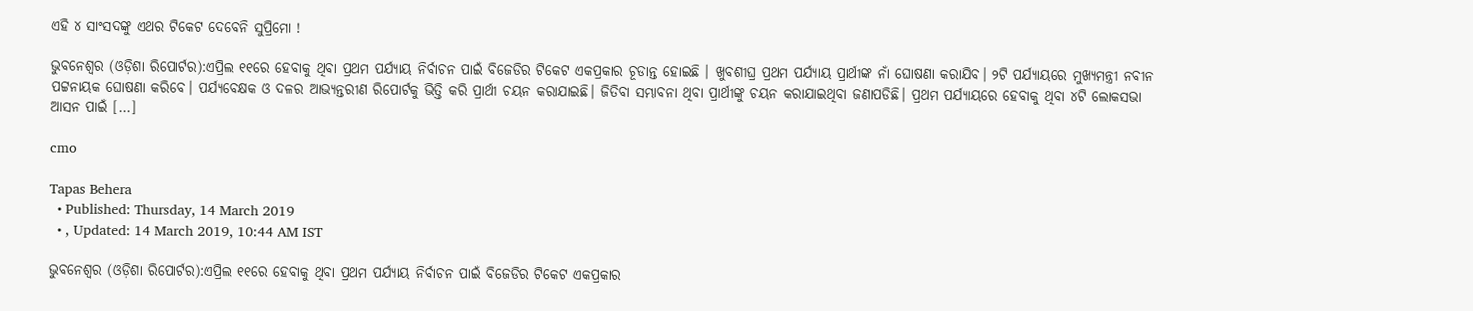ଏହି ୪ ସାଂସଦଙ୍କୁ ଏଥର ଟିକେଟ ଦେବେନି ସୁପ୍ରିମୋ !

ଭୁବନେଶ୍ୱର (ଓଡ଼ିଶା ରିପୋର୍ଟର):ଏପ୍ରିଲ ୧୧ରେ ହେବାକୁ ଥିବା ପ୍ରଥମ ପର୍ଯ୍ୟାୟ ନିର୍ବାଚନ ପାଇଁ ବିଜେଡିର ଟିକେଟ ଏକପ୍ରକାର ଚୂଡାନ୍ତ ହୋଇଛି । ଖୁବଶୀଘ୍ର ପ୍ରଥମ ପର୍ଯ୍ୟାୟ ପ୍ରାର୍ଥୀଙ୍କ ନାଁ ଘୋଷଣା କରାଯିବ। ୨ଟି ପର୍ଯ୍ୟାୟରେ ମୁଖ୍ୟମନ୍ତ୍ରୀ ନବୀନ ପଟ୍ଟନାୟକ ଘୋଷଣା କରିବେ। ପର୍ଯ୍ୟବେକ୍ଷକ ଓ ଦଳର ଆଭ୍ୟନ୍ତରୀଣ ରିପୋର୍ଟକୁ ଭିତ୍ତି କରି ପ୍ରାର୍ଥୀ ଚୟନ କରାଯାଇଛି। ଜିତିବା ସମ୍ଭାବନା ଥିବା ପ୍ରାର୍ଥୀଙ୍କୁ ଚୟନ କରାଯାଇଥିବା ଜଣାପଡିଛି। ପ୍ରଥମ ପର୍ଯ୍ୟାୟରେ ହେବାକୁ ଥିବା ୪ଟି ଲୋକସଭା ଆସନ ପାଇଁ […]

cmo

Tapas Behera
  • Published: Thursday, 14 March 2019
  • , Updated: 14 March 2019, 10:44 AM IST

ଭୁବନେଶ୍ୱର (ଓଡ଼ିଶା ରିପୋର୍ଟର):ଏପ୍ରିଲ ୧୧ରେ ହେବାକୁ ଥିବା ପ୍ରଥମ ପର୍ଯ୍ୟାୟ ନିର୍ବାଚନ ପାଇଁ ବିଜେଡିର ଟିକେଟ ଏକପ୍ରକାର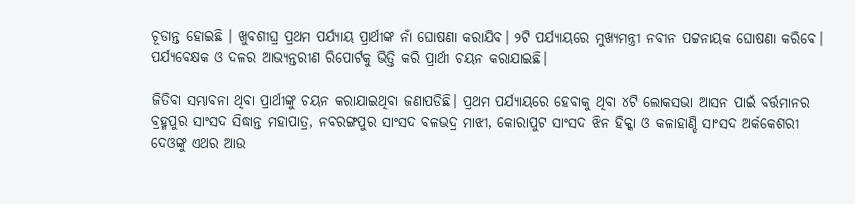ଚୂଡାନ୍ତ ହୋଇଛି । ଖୁବଶୀଘ୍ର ପ୍ରଥମ ପର୍ଯ୍ୟାୟ ପ୍ରାର୍ଥୀଙ୍କ ନାଁ ଘୋଷଣା କରାଯିବ। ୨ଟି ପର୍ଯ୍ୟାୟରେ ମୁଖ୍ୟମନ୍ତ୍ରୀ ନବୀନ ପଟ୍ଟନାୟକ ଘୋଷଣା କରିବେ। ପର୍ଯ୍ୟବେକ୍ଷକ ଓ ଦଳର ଆଭ୍ୟନ୍ତରୀଣ ରିପୋର୍ଟକୁ ଭିତ୍ତି କରି ପ୍ରାର୍ଥୀ ଚୟନ କରାଯାଇଛି।

ଜିତିବା ସମ୍ଭାବନା ଥିବା ପ୍ରାର୍ଥୀଙ୍କୁ ଚୟନ କରାଯାଇଥିବା ଜଣାପଡିଛି। ପ୍ରଥମ ପର୍ଯ୍ୟାୟରେ ହେବାକୁ ଥିବା ୪ଟି ଲୋକସଭା ଆସନ ପାଇଁ ବର୍ତ୍ତମାନର ବ୍ରହ୍ମପୁର ସାଂସଦ ସିଦ୍ଧାନ୍ତ ମହାପାତ୍ର, ନବରଙ୍ଗପୁର ସାଂସଦ ବଳଭଦ୍ର ମାଝୀ, କୋରାପୁଟ ସାଂସଦ ଝିନ ହିକ୍କା ଓ କଳାହାଣ୍ଡି ସାଂସଦ ଅର୍କକେଶରୀ ଦେଓଙ୍କୁ ଏଥର ଆଉ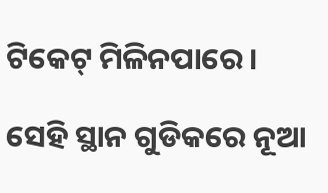ଟିକେଟ୍ ମିଳିନପାରେ।

ସେହି ସ୍ଥାନ ଗୁଡିକରେ ନୂଆ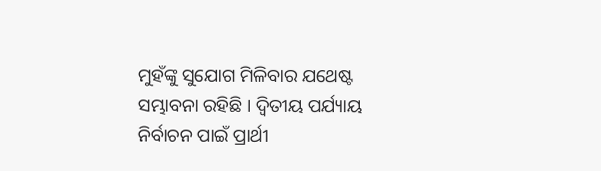ମୁହଁଙ୍କୁ ସୁଯୋଗ ମିଳିବାର ଯଥେଷ୍ଟ ସମ୍ଭାବନା ରହିଛି । ଦ୍ୱିତୀୟ ପର୍ଯ୍ୟାୟ ନିର୍ବାଚନ ପାଇଁ ପ୍ରାର୍ଥୀ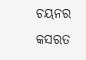ଚୟନର କସରତ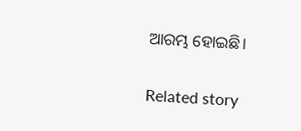ଆରମ୍ଭ ହୋଇଛି।

Related story